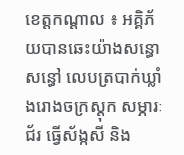ខេត្តកណ្តាល ៖ អគ្គិភ័យបានឆេះយ៉ាងសន្ធោសន្ធៅ លេបត្របាក់ឃ្លាំងរោងចក្រស្តុក សម្ភារៈជ័រ ធ្វើស័ង្កសី និង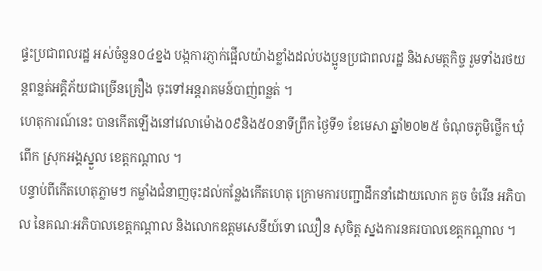ផ្ទះប្រជាពលរដ្ឋ អស់ចំនួន០៤ខ្នង បង្កការភ្ញាក់ផ្អើលយ៉ាងខ្លាំងដល់បងប្អូនប្រជាពលរដ្ឋ និងសមត្ថកិច្ច រួមទាំងរថយន្តពន្លត់អគ្គិភ័យជាច្រើនគ្រឿង ចុះទៅអន្តរាគមន៍បាញ់ពន្លត់ ។
ហេតុការណ៍នេះ បានកើតឡើងនៅវេលាម៉ោង០៩និង៥០នាទីព្រឹក ថ្ងៃទី១ ខែមេសា ឆ្នាំ២០២៥ ចំណុចភូមិថ្លើក ឃុំពើក ស្រុកអង្គស្នួល ខេត្តកណ្តាល ។
បន្ទាប់ពីកើតហេតុភ្លាមៗ កម្លាំងជំនាញចុះដល់កន្លែងកើតហេតុ ក្រោមការបញ្ជាដឹកនាំដោយលោក គួច ចំរើន អភិបាល នៃគណៈអភិបាលខេត្តកណ្តាល និងលោកឧត្តមសេនីយ៍ទោ ឈឿន សុចិត្ត ស្នងការនគរបាលខេត្តកណ្តាល ។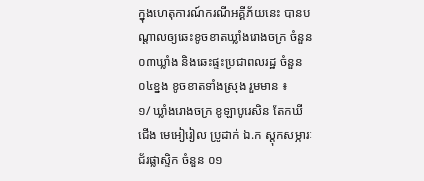ក្នុងហេតុការណ៍ករណីអគ្គីភ័យនេះ បានបណ្តាលឲ្យឆេះខូចខាតឃ្លាំងរោងចក្រ ចំនួន០៣ឃ្លាំង និងឆេះផ្ទះប្រជាពលរដ្ឋ ចំនួន០៤ខ្នង ខូចខាតទាំងស្រុង រួមមាន ៖
១/ ឃ្លាំងរោងចក្រ ខូឡាបូរេសិន តែកឃីជើង មេអៀរៀល ប្រូដាក់ ឯ.ក ស្តុកសម្ភារៈជ័រផ្លាស្ទិក ចំនួន ០១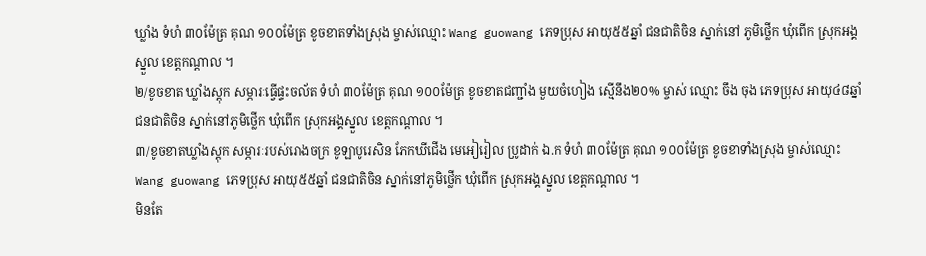ឃ្លាំង ទំហំ ៣០ម៉ែត្រ គុណ ១០០ម៉ែត្រ ខូចខាតទាំងស្រុង ម្ចាស់ឈ្មោះ Wang guowang ភេទប្រុស អាយុ៥៥ឆ្នាំ ជនជាតិចិន ស្នាក់នៅ ភូមិថ្លើក ឃុំពើក ស្រុកអង្គស្នួល ខេត្តកណ្តាល ។
២/ខូចខាត ឃ្លាំងស្តុក សម្ភារៈធ្វើផ្ទះចល័ត ទំហំ ៣០ម៉ែត្រ គុណ ១០០ម៉ែត្រ ខូចខាតជញ្ជាំង មួយចំហៀង ស្មើនឹង២០% ម្ចាស់ ឈ្មោះ ចឹង ចុង ភេទប្រុស អាយុ៤៨ឆ្នាំ ជនជាតិចិន ស្នាក់នៅភូមិថ្លើក ឃុំពើក ស្រុកអង្គស្នួល ខេត្តកណ្តាល ។
៣/ខូចខាតឃ្លាំងស្តុក សម្ភារៈរបស់រោងចក្រ ខូឡាបូរេសិន ភែកឃីជើង មេអៀរៀល ប្រូដាក់ ឯ.ក ទំហំ ៣០ម៉ែត្រ គុណ ១០០ម៉ែត្រ ខូចខាទាំងស្រុង ម្ចាស់ឈ្មោះ Wang guowang ភេទប្រុស អាយុ៥៥ឆ្នាំ ជនជាតិចិន ស្នាក់នៅភូមិថ្លើក ឃុំពើក ស្រុកអង្គស្នួល ខេត្តកណ្តាល ។
មិនតែ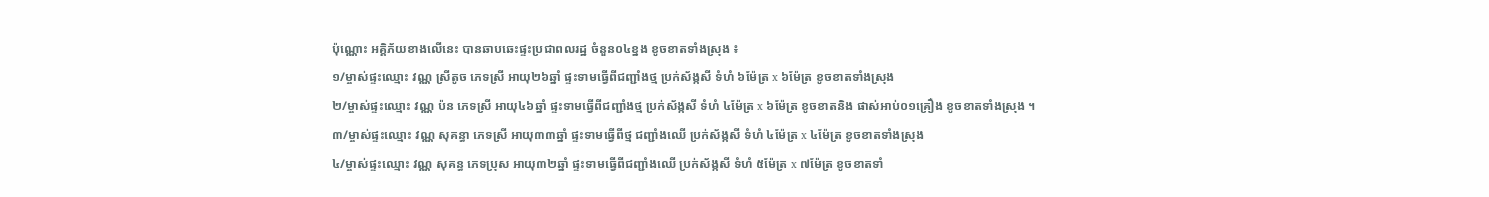ប៉ុណ្ណោះ អគ្គិភ័យខាងលើនេះ បានឆាបឆេះផ្ទះប្រជាពលរដ្ឋ ចំនួន០៤ខ្នង ខូចខាតទាំងស្រុង ៖
១/ម្ចាស់ផ្ទះឈ្មោះ វណ្ណ ស្រីតូច ភេទស្រី អាយុ២៦ឆ្នាំ ផ្ទះទាមធ្វើពីជញ្ជាំងថ្ម ប្រក់ស័ង្កសី ទំហំ ៦ម៉ែត្រ x ៦ម៉ែត្រ ខូចខាតទាំងស្រុង
២/ម្ចាស់ផ្ទះឈ្មោះ វណ្ណ ប៉ន ភេទស្រី អាយុ៤៦ឆ្នាំ ផ្ទះទាមធ្វើពីជញ្ជាំងថ្ម ប្រក់ស័ង្កសី ទំហំ ៤ម៉ែត្រ x ៦ម៉ែត្រ ខូចខាតនិង ផាស់អាប់០១គ្រឿង ខូចខាតទាំងស្រុង ។
៣/ម្ចាស់ផ្ទះឈ្មោះ វណ្ណ សុគន្ធា ភេទស្រី អាយុ៣៣ឆ្នាំ ផ្ទះទាមធ្វើពីថ្ម ជញ្ជាំងឈើ ប្រក់ស័ង្កសី ទំហំ ៤ម៉ែត្រ x ៤ម៉ែត្រ ខូចខាតទាំងស្រុង
៤/ម្ចាស់ផ្ទះឈ្មោះ វណ្ណ សុគន្ធ ភេទប្រុស អាយុ៣២ឆ្នាំ ផ្ទះទាមធ្វើពីជញ្ជាំងឈើ ប្រក់ស័ង្កសី ទំហំ ៥ម៉ែត្រ x ៧ម៉ែត្រ ខូចខាតទាំ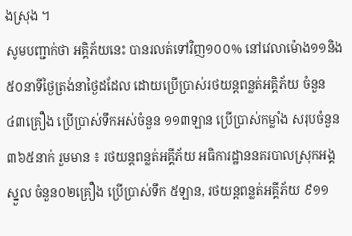ងស្រុង ។
សូមបញ្ជាក់ថា អគ្គិភ័យនេះ បានរលត់ទៅវិញ១០០% នៅវេលាម៉ោង១១និង៥០នាទីថ្ងៃត្រង់នាថ្ងៃដដែល ដោយប្រើប្រាស់រថយន្តពន្លត់អគ្គិភ័យ ចំនួន ៤៣គ្រឿង ប្រើប្រាស់ទឹកអស់ចំនួន ១១៣ឡាន ប្រើប្រាស់កម្លាំង សរុបចំនួន ៣៦៥នាក់ រួមមាន ៖ រថយន្តពន្លត់អគ្គីភ័យ អធិការដ្ឋាននគរបាលស្រុកអង្គស្នួល ចំនួន០២គ្រឿង ប្រើប្រាស់ទឹក ៥ឡាន, រថយន្តពន្លត់អគ្គីភ័យ ៩១១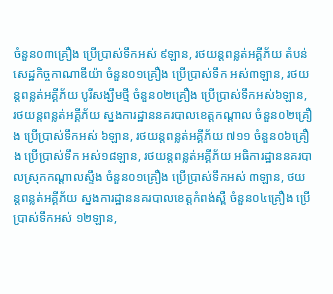ចំនួន០៣គ្រឿង ប្រើប្រាស់ទឹកអស់ ៩ឡាន, រថយន្តពន្លត់អគ្គីភ័យ តំបន់សេដ្ឋកិច្ចកាណាឌីយ៉ា ចំនួន០១គ្រឿង ប្រើប្រាស់ទឹក អស់៣ឡាន, រថយន្តពន្លត់អគ្គីភ័យ បូរីសង្ឃឹមថ្មី ចំនួន០២គ្រឿង ប្រើប្រាស់ទឹកអស់៦ឡាន, រថយន្តពន្លត់អគ្គីភ័យ ស្នងការដ្ឋាននគរបាលខេត្តកណ្ដាល ចំនួន០២គ្រឿង ប្រើប្រាស់ទឹកអស់ ៦ឡាន, រថយន្តពន្លត់អគ្គីភ័យ ៧១១ ចំនួន០៦គ្រឿង ប្រើប្រាស់ទឹក អស់១៨ឡាន, រថយន្តពន្លត់អគ្គីភ័យ អធិការដ្ឋាននគរបាលស្រុកកណ្ដាលស្ទឹង ចំនួន០១គ្រឿង ប្រើប្រាស់ទឹកអស់ ៣ឡាន, ថយន្តពន្លត់អគ្គីភ័យ ស្នងការដ្ឋាននគរបាលខេត្តកំពង់ស្ពឺ ចំនួន០៤គ្រឿង ប្រើប្រាស់ទឹកអស់ ១២ឡាន,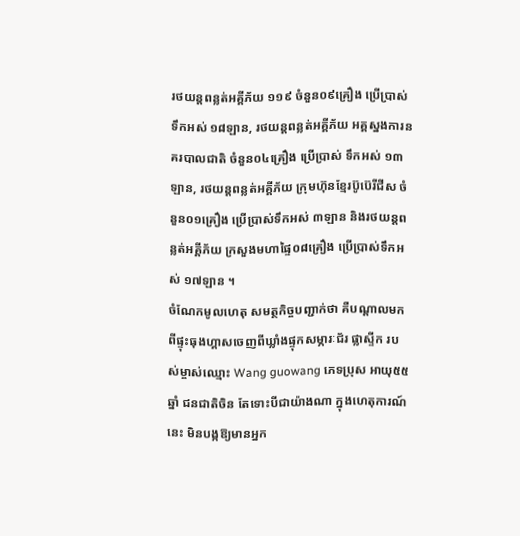រថយន្តពន្លត់អគ្គីភ័យ ១១៩ ចំនួន០៩គ្រឿង ប្រើប្រាស់ទឹកអស់ ១៨ឡាន, រថយន្តពន្លត់អគ្គីភ័យ អគ្គស្នងការនគរបាលជាតិ ចំនួន០៤គ្រឿង ប្រើប្រាស់ ទឹកអស់ ១៣ឡាន, រថយន្តពន្លត់អគ្គីភ័យ ក្រុមហ៊ុនខ្មែរប៊ូប៊េរីជីស ចំនួន០១គ្រឿង ប្រើប្រាស់ទឹកអស់ ៣ឡាន និងរថយន្តពន្លត់អគ្គីភ័យ ក្រសួងមហាផ្ទៃ០៨គ្រឿង ប្រើប្រាស់ទឹកអស់ ១៧ឡាន ។
ចំណែកមូលហេតុ សមត្ថកិច្ចបញ្ជាក់ថា គឺបណ្តាលមកពីផ្ទុះធុងហ្គាសចេញពីឃ្លាំងផ្ទុកសម្ភារៈជ័រ ផ្លាស្ទីក របស់ម្ចាស់ឈ្មោះ Wang guowang ភេទប្រុស អាយុ៥៥ឆ្នាំ ជនជាតិចិន តែទោះបីជាយ៉ាងណា ក្នុងហេតុការណ៍នេះ មិនបង្កឱ្យមានអ្នក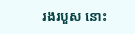រងរបួស នោះ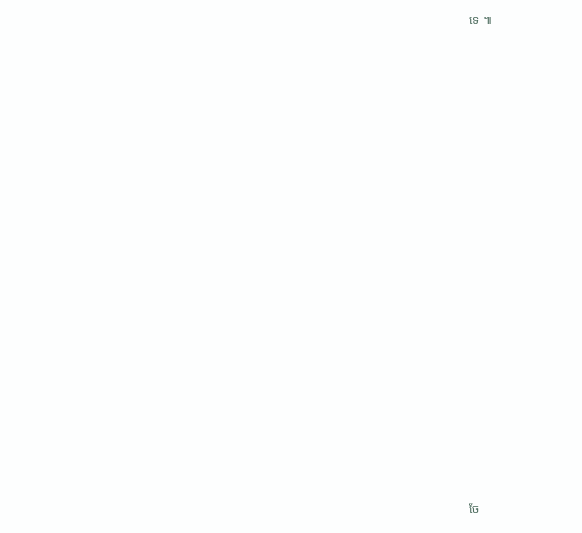ទេ ៕

































ចែ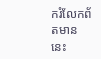ករំលែកព័តមាននេះ